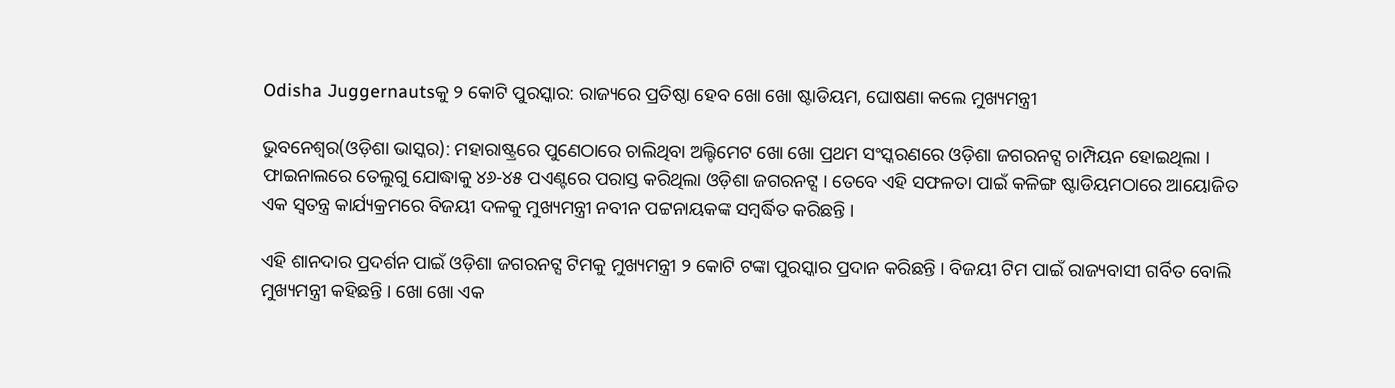Odisha Juggernautsକୁ ୨ କୋଟି ପୁରସ୍କାର: ରାଜ୍ୟରେ ପ୍ରତିଷ୍ଠା ହେବ ଖୋ ଖୋ ଷ୍ଟାଡିୟମ, ଘୋଷଣା କଲେ ମୁଖ୍ୟମନ୍ତ୍ରୀ

ଭୁବନେଶ୍ୱର(ଓଡ଼ିଶା ଭାସ୍କର): ମହାରାଷ୍ଟ୍ରରେ ପୁଣେଠାରେ ଚାଲିଥିବା ଅଲ୍ଟିମେଟ ଖୋ ଖୋ ପ୍ରଥମ ସଂସ୍କରଣରେ ଓଡ଼ିଶା ଜଗରନଟ୍ସ ଚାମ୍ପିୟନ ହୋଇଥିଲା । ଫାଇନାଲରେ ତେଲୁଗୁ ଯୋଦ୍ଧାକୁ ୪୬-୪୫ ପଏଣ୍ଟରେ ପରାସ୍ତ କରିଥିଲା ଓଡ଼ିଶା ଜଗରନଟ୍ସ । ତେବେ ଏହି ସଫଳତା ପାଇଁ କଳିଙ୍ଗ ଷ୍ଟାଡିୟମଠାରେ ଆୟୋଜିତ ଏକ ସ୍ୱତନ୍ତ୍ର କାର୍ଯ୍ୟକ୍ରମରେ ବିଜୟୀ ଦଳକୁ ମୁଖ୍ୟମନ୍ତ୍ରୀ ନବୀନ ପଟ୍ଟନାୟକଙ୍କ ସମ୍ବର୍ଦ୍ଧିତ କରିଛନ୍ତି ।

ଏହି ଶାନଦାର ପ୍ରଦର୍ଶନ ପାଇଁ ଓଡ଼ିଶା ଜଗରନଟ୍ସ ଟିମକୁ ମୁଖ୍ୟମନ୍ତ୍ରୀ ୨ କୋଟି ଟଙ୍କା ପୁରସ୍କାର ପ୍ରଦାନ କରିଛନ୍ତି । ବିଜୟୀ ଟିମ ପାଇଁ ରାଜ୍ୟବାସୀ ଗର୍ବିତ ବୋଲି ମୁଖ୍ୟମନ୍ତ୍ରୀ କହିଛନ୍ତି । ଖୋ ଖୋ ଏକ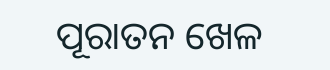ପୂରାତନ ଖେଳ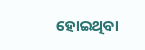ହୋଇଥିବା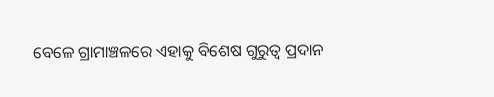ବେଳେ ଗ୍ରାମାଞ୍ଚଳରେ ଏହାକୁ ବିଶେଷ ଗୁରୁତ୍ୱ ପ୍ରଦାନ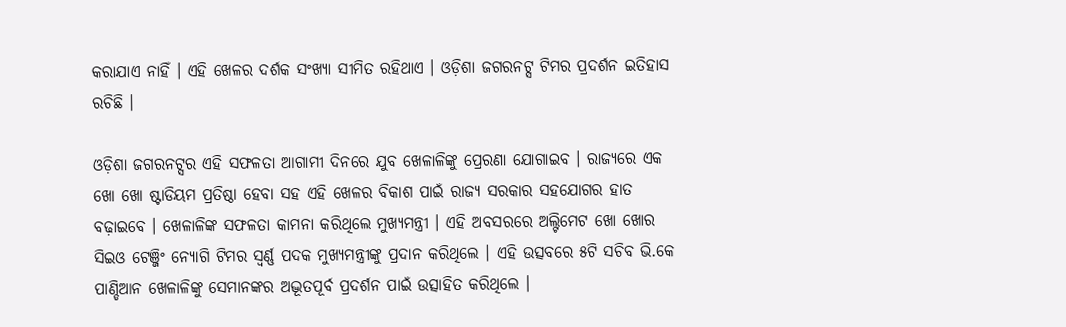କରାଯାଏ ନାହିଁ । ଏହି ଖେଳର ଦର୍ଶକ ସଂଖ୍ୟା ସୀମିତ ରହିଥାଏ । ଓଡ଼ିଶା ଜଗରନଟ୍ସ ଟିମର ପ୍ରଦର୍ଶନ ଇତିହାସ ରଚିଛି ।

ଓଡ଼ିଶା ଜଗରନଟ୍ସର ଏହି ସଫଳତା ଆଗାମୀ ଦିନରେ ଯୁବ ଖେଳାଳିଙ୍କୁ ପ୍ରେରଣା ଯୋଗାଇବ । ରାଜ୍ୟରେ ଏକ ଖୋ ଖୋ ଷ୍ଟାଡିୟମ ପ୍ରତିଷ୍ଠା ହେବା ସହ ଏହି ଖେଳର ବିକାଶ ପାଇଁ ରାଜ୍ୟ ସରକାର ସହଯୋଗର ହାତ ବଢ଼ାଇବେ । ଖେଳାଳିଙ୍କ ସଫଳତା କାମନା କରିଥିଲେ ମୁଖ୍ୟମନ୍ତ୍ରୀ । ଏହି ଅବସରରେ ଅଲ୍ଟିମେଟ ଖୋ ଖୋର ସିଇଓ ଟେଞ୍ଜିଂ ନ୍ୟୋଗି ଟିମର ସ୍ୱର୍ଣ୍ଣ ପଦକ ମୁଖ୍ୟମନ୍ତ୍ରୀଙ୍କୁ ପ୍ରଦାନ କରିଥିଲେ । ଏହି ଉତ୍ସବରେ ୫ଟି ସଚିବ ଭି.କେ ପାଣ୍ଡିଆନ ଖେଳାଳିଙ୍କୁ ସେମାନଙ୍କର ଅଦ୍ଭୂତପୂର୍ବ ପ୍ରଦର୍ଶନ ପାଇଁ ଉତ୍ସାହିତ କରିଥିଲେ ।